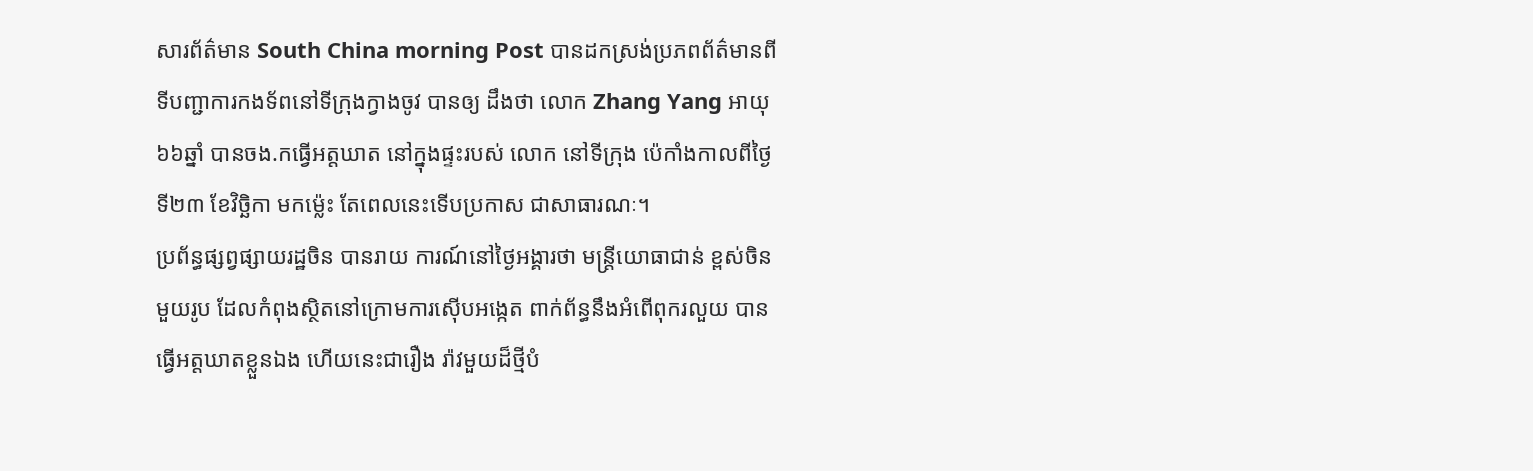សារព័ត៌មាន South China morning Post បានដកស្រង់ប្រភពព័ត៌មានពីទីបញ្ជាការកងទ័ពនៅទីក្រុងក្វាងចូវ បានឲ្យ ដឹងថា លោក Zhang Yang អាយុ៦៦ឆ្នាំ បានចង.កធ្វើអត្តឃាត នៅក្នុងផ្ទះរបស់ លោក នៅទីក្រុង ប៉េកាំងកាលពីថ្ងៃទី២៣ ខែវិច្ឆិកា មកម៉្លេះ តែពេលនេះទើបប្រកាស ជាសាធារណៈ។
ប្រព័ន្ធផ្សព្វផ្សាយរដ្ឋចិន បានរាយ ការណ៍នៅថ្ងៃអង្គារថា មន្ត្រីយោធាជាន់ ខ្ពស់ចិនមួយរូប ដែលកំពុងស្ថិតនៅក្រោមការស៊ើបអង្កេត ពាក់ព័ន្ធនឹងអំពើពុករលួយ បានធ្វើអត្តឃាតខ្លួនឯង ហើយនេះជារឿង រ៉ាវមួយដ៏ថ្មីបំ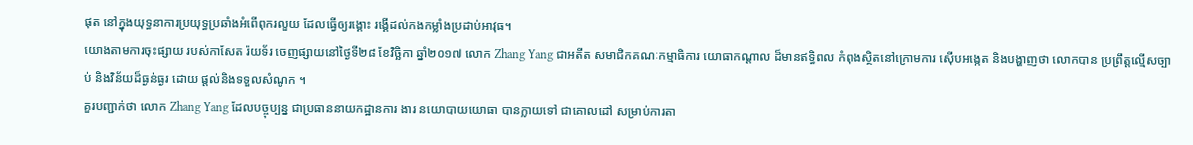ផុត នៅក្នុងយុទ្ធនាការប្រយុទ្ធប្រឆាំងអំពើពុករលួយ ដែលធ្វើឲ្យរង្គោះ រង្គើដល់កងកម្លាំងប្រដាប់អាវុធ។
យោងតាមការចុះផ្សាយ របស់កាសែត រ៉យទ័រ ចេញផ្សាយនៅថ្ងៃទី២៨ ខែវិច្ឆិកា ឆ្នាំ២០១៧ លោក Zhang Yang ជាអតីត សមាជិកគណៈកម្មាធិការ យោធាកណ្ដាល ដ៏មានឥទ្ធិពល កំពុងស្ថិតនៅក្រោមការ ស៊ើបអង្កេត និងបង្ហាញថា លោកបាន ប្រព្រឹត្តល្មើសច្បាប់ និងវិន័យដ៏ធ្ងន់ធ្ងរ ដោយ ផ្តល់និងទទួលសំណូក ។
គួរបញ្ជាក់ថា លោក Zhang Yang ដែលបច្ចុប្បន្ន ជាប្រធាននាយកដ្ឋានការ ងារ នយោបាយយោធា បានក្លាយទៅ ជាគោលដៅ សម្រាប់ការតា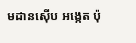មដានស៊ើប អង្កេត ប៉ុ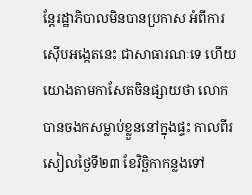ន្តែរដ្ឋាភិបាលមិនបានប្រកាស អំពីការស៊ើបអង្កេតនេះ ជាសាធារណៈទេ ហើយយោងតាមកាសែតចិនផ្សាយថា លោកបានចងកសម្លាប់ខ្លួននៅក្នុងផ្ទះ កាលពីរសៀលថ្ងៃទី២៣ ខែវិច្ឆិកាកន្លងទៅ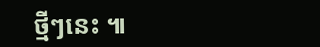ថ្មីៗនេះ ៕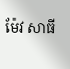ម៉ែវ សាធី